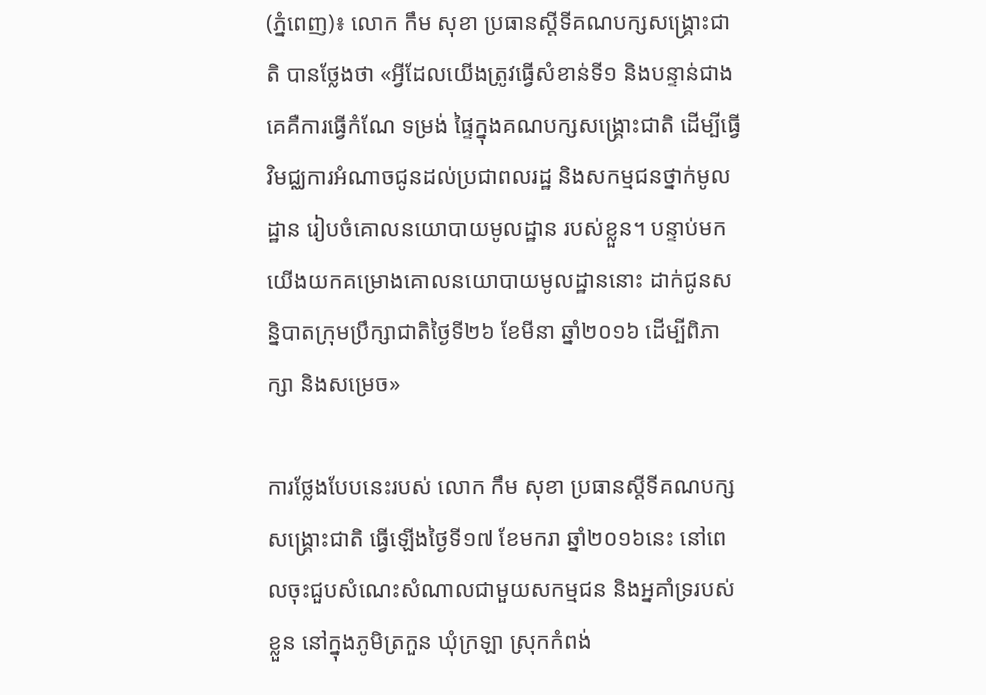(ភ្នំពេញ)៖ លោក កឹម សុខា ប្រធានស្តីទីគណបក្សសង្គ្រោះជាតិ បានថ្លែងថា «អ្វីដែលយើងត្រូវធ្វើសំខាន់ទី១ និងបន្ទាន់ជាងគេគឺការធ្វើកំណែ ទម្រង់ ផ្ទៃក្នុងគណបក្សសង្គ្រោះជាតិ ដើម្បីធ្វើវិមជ្ឈការអំណាចជូនដល់ប្រជាពលរដ្ឋ និងសកម្មជនថ្នាក់មូលដ្ឋាន រៀបចំគោលនយោបាយមូលដ្ឋាន របស់ខ្លួន។ បន្ទាប់មកយើងយកគម្រោងគោលនយោបាយមូលដ្ឋាននោះ ដាក់ជូនសន្និបាតក្រុមប្រឹក្សាជាតិថ្ងៃទី២៦ ខែមីនា ឆ្នាំ២០១៦ ដើម្បីពិភាក្សា និងសម្រេច»

ការថ្លែងបែបនេះរបស់ លោក កឹម សុខា ប្រធានស្តីទីគណបក្សសង្រ្គោះជាតិ ធ្វើឡើងថ្ងៃទី១៧ ខែមករា ឆ្នាំ២០១៦នេះ នៅពេលចុះជួបសំណេះសំណាលជាមួយសកម្មជន និងអ្នគាំទ្ររបស់ខ្លួន នៅក្នុងភូមិត្រកួន ឃុំក្រឡា ស្រុកកំពង់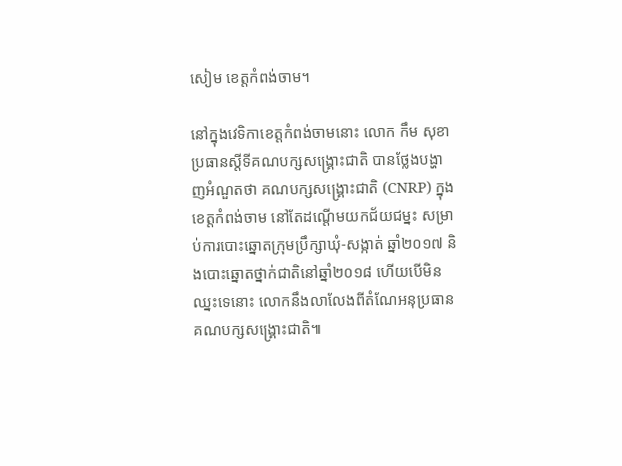សៀម ខេត្តកំពង់ចាម។

នៅក្នុងវេទិកាខេត្តកំពង់ចាមនោះ លោក កឹម សុខា ប្រធានស្តីទីគណបក្សសង្រ្គោះជាតិ បានថ្លែងបង្ហាញអំណួតថា គណបក្សសង្រ្គោះជាតិ (CNRP) ក្នុងខេត្តកំពង់ចាម នៅតែដណ្តើមយកជ័យជម្នះ សម្រាប់ការបោះឆ្នោតក្រុមប្រឹក្សាឃុំ-សង្កាត់ ឆ្នាំ២០១៧ និងបោះឆ្នោតថ្នាក់ជាតិនៅឆ្នាំ២០១៨ ហើយបើមិនឈ្នះទេនោះ លោកនឹងលាលែងពីតំណែអនុប្រធានគណបក្សសង្រ្គោះជាតិ៕